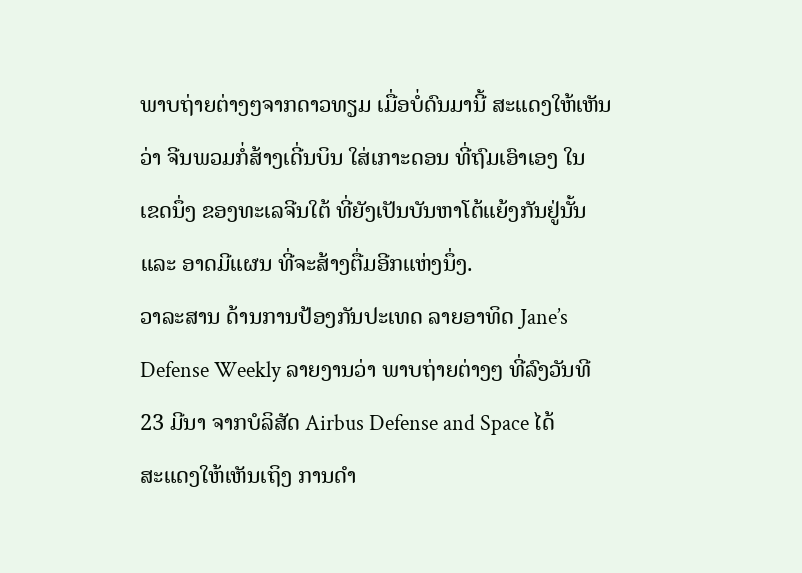ພາບຖ່າຍຕ່າງໆຈາກດາວທຽມ ເມື່ອບໍ່ດົນມານີ້ ສະແດງໃຫ້ເຫັນ
ວ່າ ຈີນພວມກໍ່ສ້າງເດີ່ນບິນ ໃສ່ເກາະດອນ ທີ່ຖົມເອົາເອງ ໃນ
ເຂດນຶ່ງ ຂອງທະເລຈີນໃຕ້ ທີ່ຍັງເປັນບັນຫາໂຕ້ແຍ້ງກັນຢູ່ນັ້ນ
ແລະ ອາດມີແຜນ ທີ່ຈະສ້າງຕື່ມອີກແຫ່ງນຶ່ງ.
ວາລະສານ ດ້ານການປ້ອງກັນປະເທດ ລາຍອາທິດ Jane’s
Defense Weekly ລາຍງານວ່າ ພາບຖ່າຍຕ່າງໆ ທີ່ລົງວັນທີ
23 ມີນາ ຈາກບໍລິສັດ Airbus Defense and Space ໄດ້
ສະແດງໃຫ້ເຫັນເຖິງ ການດຳ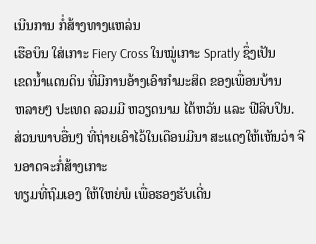ເນີນການ ກໍ່ສ້າງທາງແຫລ່ນ
ເຮືອບິນ ໃສ່ເກາະ Fiery Cross ໃນໝູ່ເກາະ Spratly ຊຶ່ງເປັນ
ເຂດນ້ຳແດນດິນ ທີ່ມີການອ້າງເອົາກຳມະສິດ ຂອງເພື່ອນບ້ານ
ຫລາຍໆ ປະເທດ ລວມມີ ຫວຽດນາມ ໄຕ້ຫວັນ ແລະ ຟີລິບປິນ.
ສ່ວນພາບອື່ນໆ ທີ່ຖ່າຍເອົາໄວ້ໃນເດືອນມີນາ ສະແດງໃຫ້ເຫັນວ່າ ຈີນອາດຈະກໍ່ສ້າງເກາະ
ທຽມທີ່ຖົມເອງ ໃຫ້ໃຫຍ່ພໍ ເພື່ອຮອງຮັບເດີ່ນ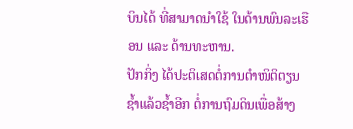ບິນໄດ້ ທີ່ສາມາດນຳໃຊ້ ໃນດ້ານພົນລະເຮືອນ ແລະ ດ້ານທະຫານ.
ປັກກິ່ງ ໄດ້ປະຕິເສດຕໍ່ການຕຳໜິຕິຕຽນ ຊ້ຳແລ້ວຊ້ຳອີກ ຕໍ່ການຖົມດິນເພື່ອສ້າງ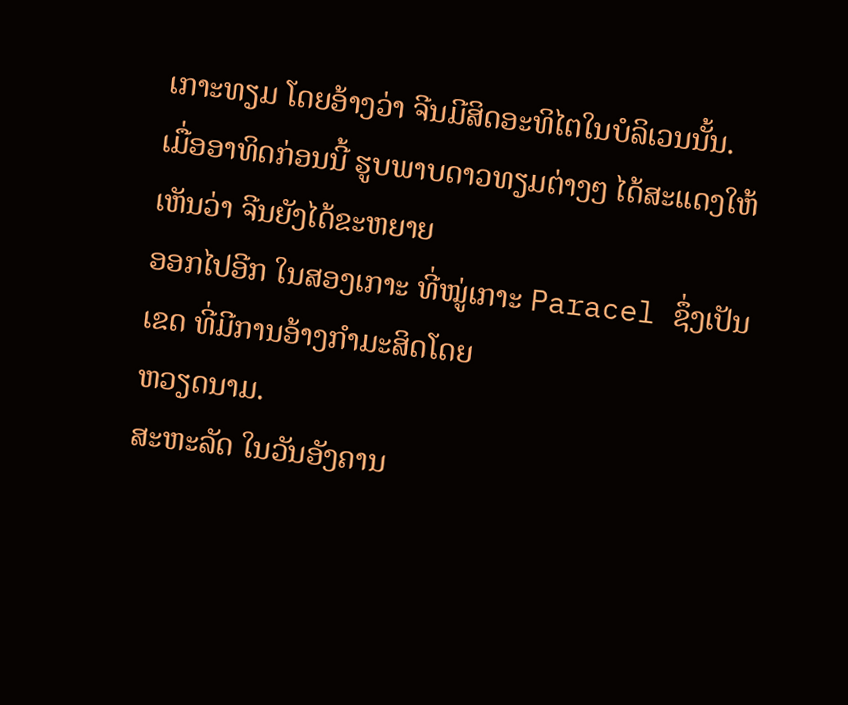ເກາະທຽມ ໂດຍອ້າງວ່າ ຈີນມີສິດອະທິໄຕໃນບໍລິເວນນັ້ນ.
ເມື່ອອາທິດກ່ອນນີ້ ຮູບພາບດາວທຽມຕ່າງໆ ໄດ້ສະແດງໃຫ້ເຫັນວ່າ ຈີນຍັງໄດ້ຂະຫຍາຍ
ອອກໄປອີກ ໃນສອງເກາະ ທີ່ໝູ່ເກາະ Paracel ຊຶ່ງເປັນເຂດ ທີ່ມີການອ້າງກຳມະສິດໂດຍ
ຫວຽດນາມ.
ສະຫະລັດ ໃນວັນອັງຄານ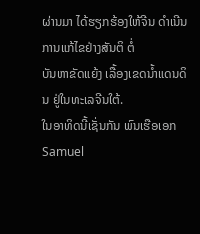ຜ່ານມາ ໄດ້ຮຽກຮ້ອງໃຫ້ຈີນ ດຳເນີນການແກ້ໄຂຢ່າງສັນຕິ ຕໍ່
ບັນຫາຂັດແຍ້ງ ເລື້ອງເຂດນ້ຳແດນດິນ ຢູ່ໃນທະເລຈີນໃຕ້.
ໃນອາທິດນີ້ເຊັ່ນກັນ ພົນເຮືອເອກ Samuel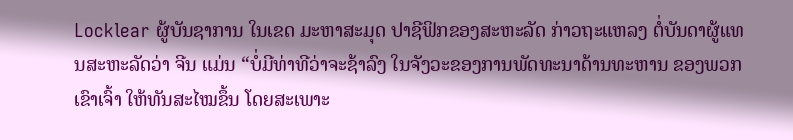Locklear ຜູ້ບັນຊາການ ໃນເຂດ ມະຫາສະມຸດ ປາຊີຟິກຂອງສະຫະລັດ ກ່າວຖະແຫລງ ຕໍ່ບັນດາຜູ້ແທນສະຫະລັດວ່າ ຈີນ ແມ່ນ “ບໍ່ມີທ່າທີວ່າຈະຊ້າລົງ ໃນຈັງວະຂອງການພັດທະນາດ້ານທະຫານ ຂອງພວກເຂົາເຈົ້າ ໃຫ້ທັນສະໄໝຂຶ້ນ ໂດຍສະເພາະ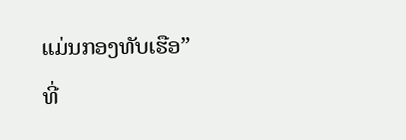ແມ່ນກອງທັບເຮືອ” ທີ່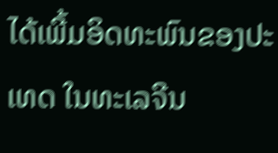ໄດ້ເພີ້ມອິດທະພົນຂອງປະເທດ ໃນທະເລຈີນ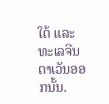ໃຕ້ ແລະ ທະເລຈີນຕາເວັນອອກນັ້ນ.